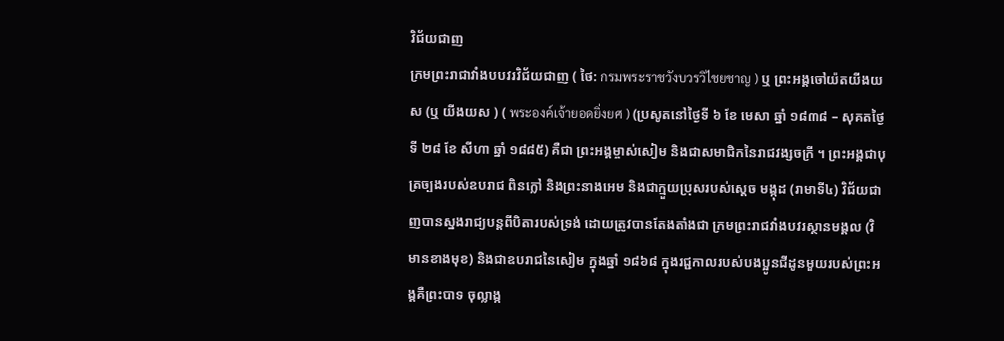វិជ័យជាញ
ក្រមព្រះរាជាវាំងបបវរវិជ័យជាញ ( ថៃ: กรมพระราชวังบวรวิไชยชาญ ) ឬ ព្រះអង្គចៅយ៉តយីងយស (ឬ យីងយស ) ( พระองค์เจ้ายอดยิ่งยศ ) (ប្រសូតនៅថ្ងៃទី ៦ ខែ មេសា ឆ្នាំ ១៨៣៨ – សុគតថ្ងៃទី ២៨ ខែ សីហា ឆ្នាំ ១៨៨៥) គឺជា ព្រះអង្គម្ចាស់សៀម និងជាសមាជិកនៃរាជវង្សចក្រី ។ ព្រះអង្គជាបុត្រច្បងរបស់ឧបរាជ ពិនក្លៅ និងព្រះនាងអេម និងជាក្មួយប្រុសរបស់ស្តេច មង្កុដ (រាមាទី៤) វិជ័យជាញបានស្នងរាជ្យបន្តពីបិតារបស់ទ្រង់ ដោយត្រូវបានតែងតាំងជា ក្រមព្រះរាជវាំងបវរស្ថានមង្គល (វិមានខាងមុខ) និងជាឧបរាជនៃសៀម ក្នុងឆ្នាំ ១៨៦៨ ក្នុងរជ្ជកាលរបស់បងប្អូនជីដូនមួយរបស់ព្រះអង្គគឺព្រះបាទ ចុល្លាង្ក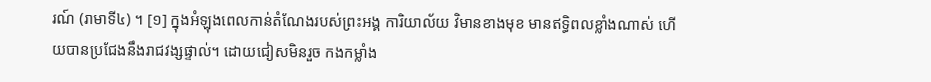រណ៍ (រាមាទី៤) ។ [១] ក្នុងអំឡុងពេលកាន់តំណែងរបស់ព្រះអង្គ ការិយាល័យ វិមានខាងមុខ មានឥទ្ធិពលខ្លាំងណាស់ ហើយបានប្រជែងនឹងរាជវង្សផ្ទាល់។ ដោយជៀសមិនរួច កងកម្លាំង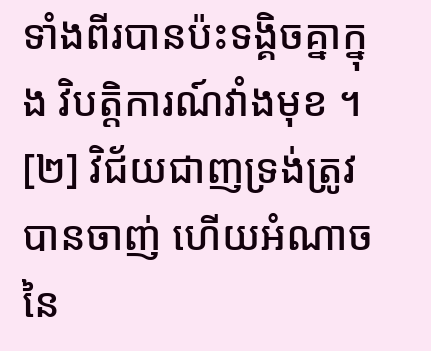ទាំងពីរបានប៉ះទង្គិចគ្នាក្នុង វិបត្តិការណ៍វាំងមុខ ។ [២] វិជ័យជាញទ្រង់ត្រូវបានចាញ់ ហើយអំណាចនៃ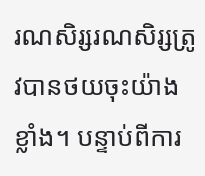រណសិរ្សរណសិរ្សត្រូវបានថយចុះយ៉ាងខ្លាំង។ បន្ទាប់ពីការ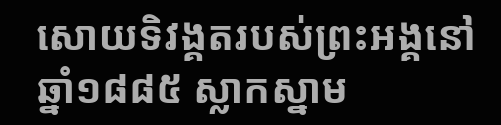សោយទិវង្គតរបស់ព្រះអង្គនៅឆ្នាំ១៨៨៥ ស្លាកស្នាម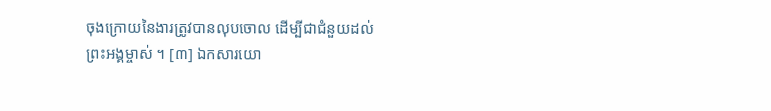ចុងក្រោយនៃងារត្រូវបានលុបចោល ដើម្បីជាជំនួយដល់ ព្រះអង្គម្ចាស់ ។ [៣] ឯកសារយោ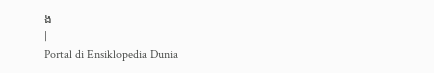ង
|
Portal di Ensiklopedia Dunia